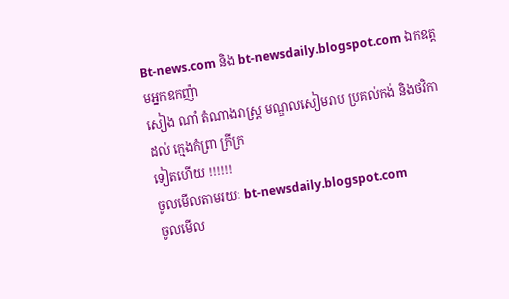Bt-news.com និង bt-newsdaily.blogspot.com ឯកឧត្តមអ្នកឧកញ៉ា
សៀង ណាំ តំណាងរាស្រ្ត មណ្ឌលសៀមរាប ប្រគល់កង់ និងថវិកា ដល់ ក្មេងកំព្រា ក្រីក្រ
ទៀតហើយ !!!!!!
ចូលមើលតាមរយៈ bt-newsdaily.blogspot.com
ចូលមើល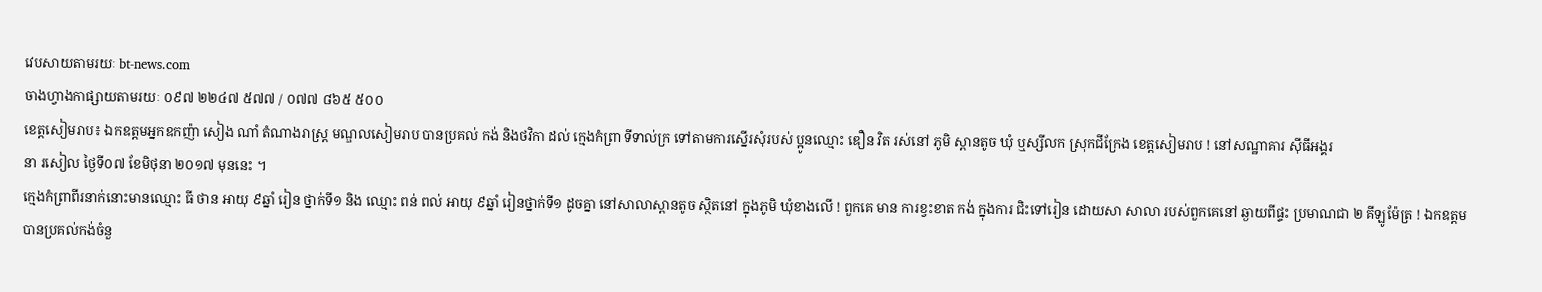វេបសាយតាមរយៈ bt-news.com
ចាងហ្វាងកាផ្សាយតាមរយៈ ០៩៧ ២២៤៧ ៥៧៧ / ០៧៧ ៨៦៥ ៥០០
ខេត្តសៀមរាប៖ ឯកឧត្តមអ្នកឧកញ៉ា សៀង ណាំ តំណាងរាស្រ្ត មណ្ឌលសៀមរាប បានប្រគល់ កង់ និងថវិកា ដល់ ក្មេងកំព្រា ទីទាល់ក្រ ទៅតាមការស្នើរសុំរបស់ ប្អូនឈ្មោះ ឌឿន វិត រស់នៅ ភូមិ ស្ពានតូច ឃុំ ឬស្សីលក ស្រុកជីក្រែង ខេត្តសៀមរាប ! នៅសណ្ឋាគារ ស៊ីធីអង្គរ
នា រសៀល ថ្ងៃទី០៧ ខែមិថុនា ២០១៧ មុននេះ ។
ក្មេងកំព្រាពីរនាក់នោះមានឈ្មោះ ធី ថាន អាយុ ៩ឆ្នាំ រៀន ថ្នាក់ទី១ និង ឈ្មោះ ពន់ ពល់ អាយុ ៩ឆ្នាំ រៀនថ្នាក់ទី១ ដូចគ្នា នៅសាលាស្ពានតូច ស្ថិតនៅ ក្នុងភូមិ ឃុំខាងលើ ! ពួកគេ មាន ការខ្វះខាត កង់ ក្នុងការ ជិះទៅរៀន ដោយសា សាលា របស់ពួកគេនៅ ឆ្ងាយពីផ្ទះ ប្រមាណជា ២ គីឡូម៉ែត្រ ! ឯកឧត្តមបានប្រគល់កង់ចំនួ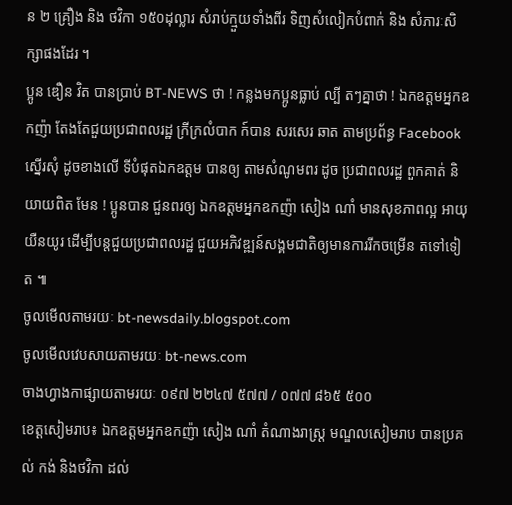ន ២ គ្រឿង និង ថវិកា ១៥០ដុល្លារ សំរាប់ក្មួយទាំងពីរ ទិញសំលៀកបំពាក់ និង សំភារៈសិក្សាផងដែរ ។
ប្អូន ឌឿន វិត បានប្រាប់ BT-NEWS ថា ! កន្លងមកប្អូនធ្លាប់ ល្បី តៗគ្នាថា ! ឯកឧត្តមអ្នកឧកញ៉ា តែងតែជួយប្រជាពលរដ្ឋ ក្រីក្រលំបាក ក៍បាន សរសេរ ឆាត តាមប្រព័ន្ធ Facebook ស្នើរសុំ ដូចខាងលើ ទីបំផុតឯកឧត្តម បានឲ្យ តាមសំណូមពរ ដូច ប្រជាពលរដ្ឋ ពួកគាត់ និយាយពិត មែន ! ប្អូនបាន ជួនពរឲ្យ ឯកឧត្តមអ្នកឧកញ៉ា សៀង ណាំ មានសុខភាពល្អ អាយុយឺនយូរ ដើម្បីបន្តជួយប្រជាពលរដ្ឋ ជួយអភិវឌ្ឍន៍សង្គមជាតិឲ្យមានការរីកចម្រើន តទៅទៀត ៕
ចូលមើលតាមរយៈ bt-newsdaily.blogspot.com
ចូលមើលវេបសាយតាមរយៈ bt-news.com
ចាងហ្វាងកាផ្សាយតាមរយៈ ០៩៧ ២២៤៧ ៥៧៧ / ០៧៧ ៨៦៥ ៥០០
ខេត្តសៀមរាប៖ ឯកឧត្តមអ្នកឧកញ៉ា សៀង ណាំ តំណាងរាស្រ្ត មណ្ឌលសៀមរាប បានប្រគល់ កង់ និងថវិកា ដល់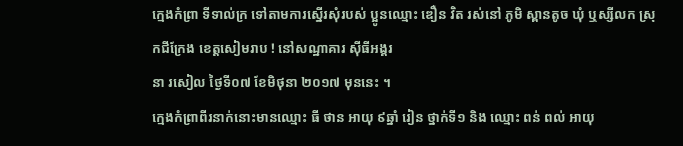ក្មេងកំព្រា ទីទាល់ក្រ ទៅតាមការស្នើរសុំរបស់ ប្អូនឈ្មោះ ឌឿន វិត រស់នៅ ភូមិ ស្ពានតូច ឃុំ ឬស្សីលក ស្រុកជីក្រែង ខេត្តសៀមរាប ! នៅសណ្ឋាគារ ស៊ីធីអង្គរ
នា រសៀល ថ្ងៃទី០៧ ខែមិថុនា ២០១៧ មុននេះ ។
ក្មេងកំព្រាពីរនាក់នោះមានឈ្មោះ ធី ថាន អាយុ ៩ឆ្នាំ រៀន ថ្នាក់ទី១ និង ឈ្មោះ ពន់ ពល់ អាយុ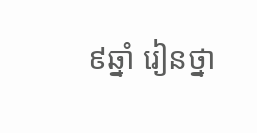៩ឆ្នាំ រៀនថ្នា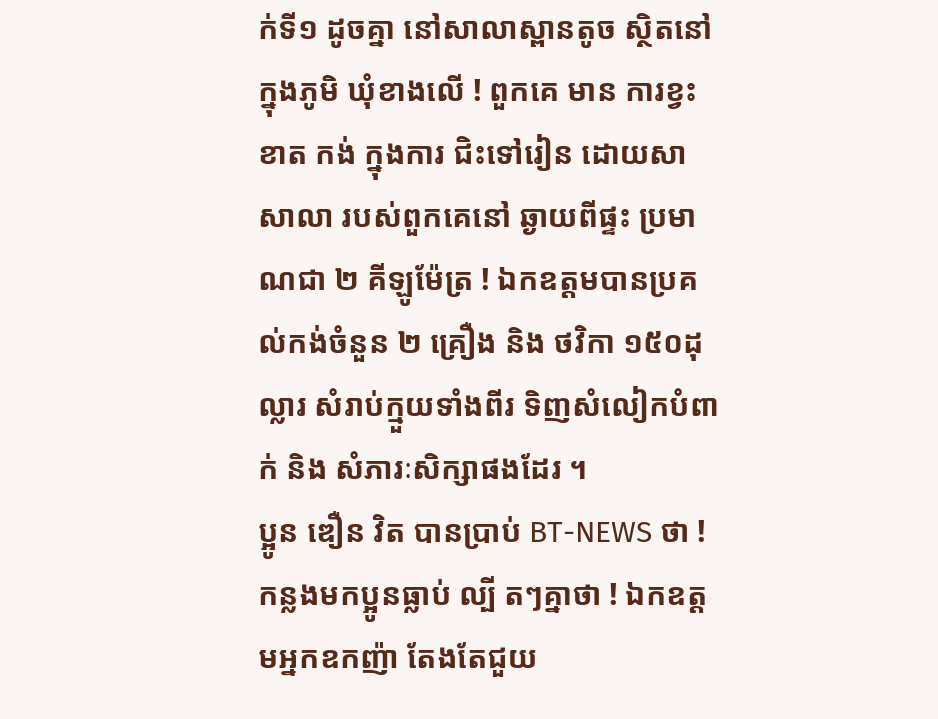ក់ទី១ ដូចគ្នា នៅសាលាស្ពានតូច ស្ថិតនៅ ក្នុងភូមិ ឃុំខាងលើ ! ពួកគេ មាន ការខ្វះខាត កង់ ក្នុងការ ជិះទៅរៀន ដោយសា សាលា របស់ពួកគេនៅ ឆ្ងាយពីផ្ទះ ប្រមាណជា ២ គីឡូម៉ែត្រ ! ឯកឧត្តមបានប្រគល់កង់ចំនួន ២ គ្រឿង និង ថវិកា ១៥០ដុល្លារ សំរាប់ក្មួយទាំងពីរ ទិញសំលៀកបំពាក់ និង សំភារៈសិក្សាផងដែរ ។
ប្អូន ឌឿន វិត បានប្រាប់ BT-NEWS ថា ! កន្លងមកប្អូនធ្លាប់ ល្បី តៗគ្នាថា ! ឯកឧត្តមអ្នកឧកញ៉ា តែងតែជួយ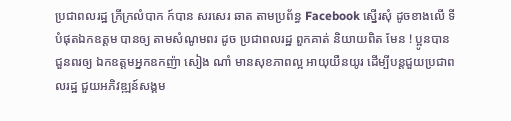ប្រជាពលរដ្ឋ ក្រីក្រលំបាក ក៍បាន សរសេរ ឆាត តាមប្រព័ន្ធ Facebook ស្នើរសុំ ដូចខាងលើ ទីបំផុតឯកឧត្តម បានឲ្យ តាមសំណូមពរ ដូច ប្រជាពលរដ្ឋ ពួកគាត់ និយាយពិត មែន ! ប្អូនបាន ជួនពរឲ្យ ឯកឧត្តមអ្នកឧកញ៉ា សៀង ណាំ មានសុខភាពល្អ អាយុយឺនយូរ ដើម្បីបន្តជួយប្រជាពលរដ្ឋ ជួយអភិវឌ្ឍន៍សង្គម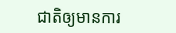ជាតិឲ្យមានការ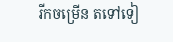រីកចម្រើន តទៅទៀ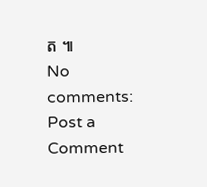ត ៕
No comments:
Post a Comment